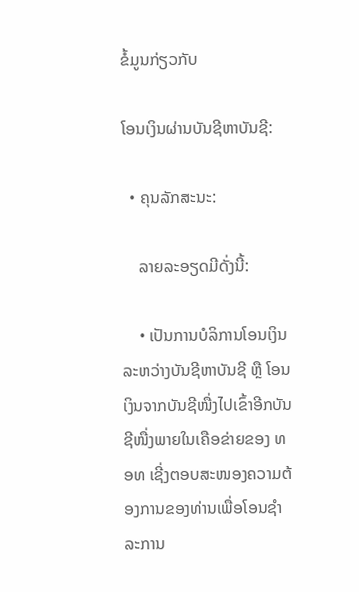ຂໍ້ມູນກ່ຽວກັບ

ໂອນເງິນຜ່ານບັນຊີຫາບັນຊີ:

  • ຄຸນລັກສະນະ:

    ລາຍລະອຽດມີດັ່ງນີ້:

    • ເປັນການບໍລິການໂອນເງິນລະຫວ່າງບັນຊີຫາບັນຊີ ຫຼື ໂອນເງິນຈາກບັນຊີໜື່ງໄປເຂົ້າອີກບັນຊີໜື່ງພາຍໃນເຄືອຂ່າຍຂອງ ທອທ ເຊີ່ງຕອບສະໜອງຄວາມຕ້ອງການຂອງທ່ານເພື່ອໂອນຊຳລະການ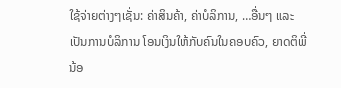ໃຊ້ຈ່າຍຕ່າງໆເຊັ່ນ: ຄ່າສິນຄ້າ, ຄ່າບໍລິການ, …ອື່ນໆ ແລະ ເປັນການບໍລິການ ໂອນເງິນໃຫ້ກັບຄົນໃນຄອບຄົວ, ຍາດຕິພີ່ນ້ອ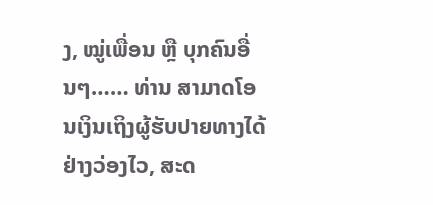ງ, ໝູ່ເພື່ອນ ຫຼື ບຸກຄົນອື່ນໆ…… ທ່ານ ສາມາດໂອນເງິນເຖິງຜູ້ຮັບປາຍທາງໄດ້ຢ່າງວ່ອງໄວ, ສະດ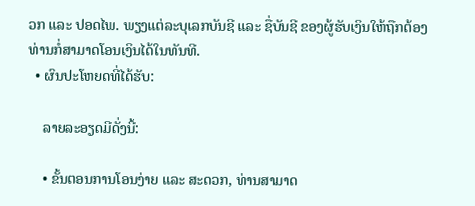ວກ ແລະ ປອດໄພ. ພຽງແຕ່ລະບຸເລກບັນຊີ ແລະ ຊື່ບັນຊີ ຂອງຜູ້ຮັບເງິນໃຫ້ຖືກຕ້ອງ ທ່ານກໍ່ສາມາດໂອນເງິນໄດ້ໃນທັນທີ.
  • ຜົນປະໂຫຍດທີ່ໄດ້ຮັບ:

    ລາຍລະອຽດມີດັ່ງນີ້:

    • ຂັ້ນຕອນການໂອນງ່າຍ ແລະ ສະດວກ, ທ່ານສາມາດ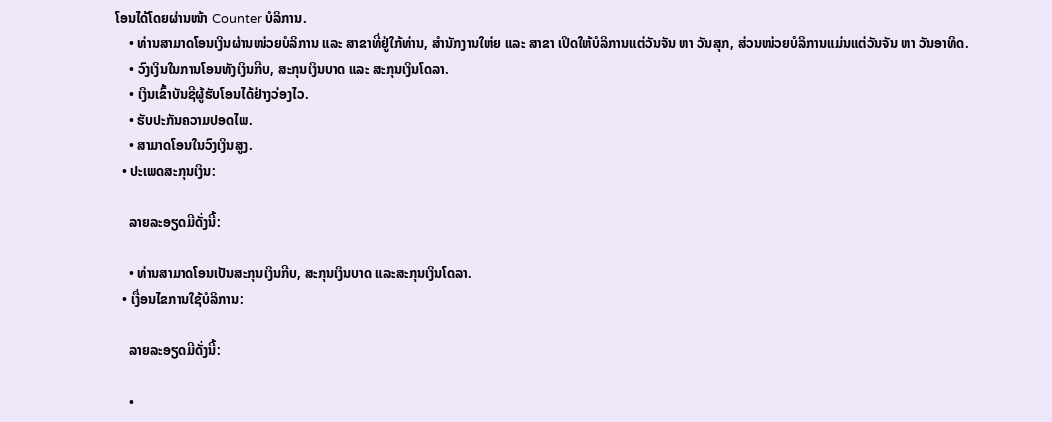ໂອນໄດ້ໂດຍຜ່ານໜ້າ Counter ບໍລິການ.
    • ທ່ານສາມາດໂອນເງິນຜ່ານໜ່ວຍບໍລິການ ແລະ ສາຂາທີ່ຢູ່ໃກ້ທ່ານ, ສຳນັກງານໃຫ່ຍ ແລະ ສາຂາ ເປິດໃຫ້ບໍລິການແຕ່ວັນຈັນ ຫາ ວັນສຸກ, ສ່ວນໜ່ວຍບໍລິການແມ່ນແຕ່ວັນຈັນ ຫາ ວັນອາທິດ.
    • ວົງເງິນໃນການໂອນທັງເງິນກີບ, ສະກຸນເງິນບາດ ແລະ ສະກຸນເງິນໂດລາ.
    • ເງິນເຂົ້າບັນຊີຜູ້ຮັບໂອນໄດ້ຢ່າງວ່ອງໄວ.
    • ຮັບປະກັນຄວາມປອດໄພ.
    • ສາມາດໂອນໃນວົງເງິນສູງ.
  • ປະເພດສະກຸນເງິນ:

    ລາຍລະອຽດມີດັ່ງນີ້:

    • ທ່ານສາມາດໂອນເປັນສະກຸນເງິນກີບ, ສະກຸນເງິນບາດ ແລະສະກຸນເງິນໂດລາ.
  • ເງື່ອນໄຂການໃຊ້ບໍລິການ:

    ລາຍລະອຽດມີດັ່ງນີ້:

    •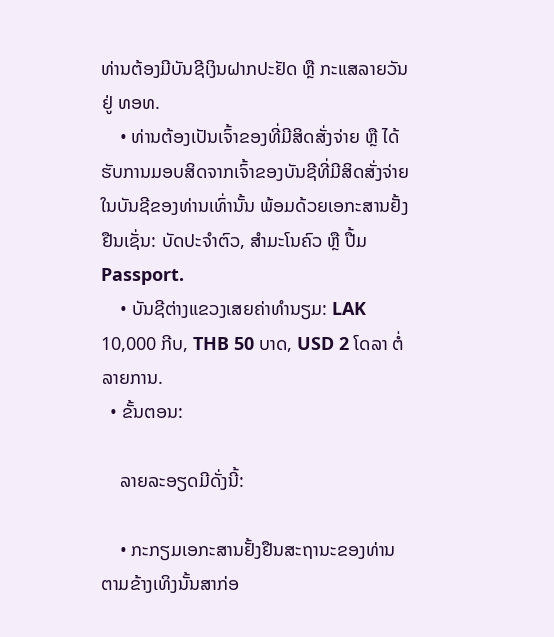ທ່ານຕ້ອງມີບັນຊີເງິນຝາກປະຢັດ ຫຼື ກະແສລາຍວັນຢູ່ ທອທ.
    • ທ່ານຕ້ອງເປັນເຈົ້າຂອງທີ່ມີສິດສັ່ງຈ່າຍ ຫຼື ໄດ້ຮັບການມອບສິດຈາກເຈົ້າຂອງບັນຊີທີ່ມີສິດສັ່ງຈ່າຍໃນບັນຊີຂອງທ່ານເທົ່ານັ້ນ ພ້ອມດ້ວຍເອກະສານຢັ້ງຢືນເຊັ່ນ: ບັດປະຈຳຕົວ, ສຳມະໂນຄົວ ຫຼື ປື້ມ Passport.
    • ບັນຊີຕ່າງແຂວງເສຍຄ່າທໍານຽມ: LAK 10,000 ກີບ, THB 50 ບາດ, USD 2 ໂດລາ ຕໍ່ລາຍການ.
  • ຂັ້ນຕອນ:

    ລາຍລະອຽດມີດັ່ງນີ້:

    • ກະກຽມເອກະສານຢັ້ງຢືນສະຖານະຂອງທ່ານຕາມຂ້າງເທິງນັ້ນສາກ່ອ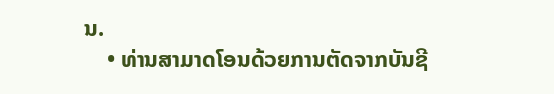ນ.
    • ທ່ານສາມາດໂອນດ້ວຍການຕັດຈາກບັນຊີ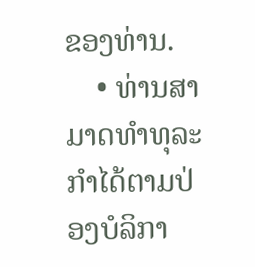ຂອງທ່ານ.
    • ທ່ານສາມາດທໍາທຸລະກໍາໄດ້ຕາມປ່ອງບໍລິກາ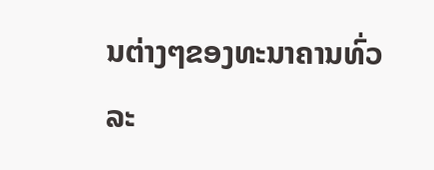ນຕ່າງໆຂອງທະນາຄານທົ່ວລະ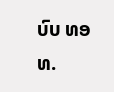ບົບ ທອທ.